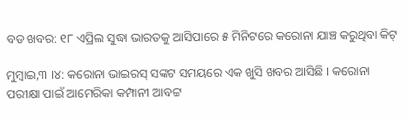ବଡ ଖବର: ୧୮ ଏପ୍ରିଲ ସୁଦ୍ଧା ଭାରତକୁ ଆସିପାରେ ୫ ମିନିଟରେ କରୋନା ଯାଞ୍ଚ କରୁଥିବା କିଟ୍

ମୁମ୍ବାଇ,୩ ।୪: କରୋନା ଭାଇରସ୍ ସଙ୍କଟ ସମୟରେ ଏକ ଖୁସି ଖବର ଆସିଛି । କରୋନା ପରୀକ୍ଷା ପାଇଁ ଆମେରିକା କମ୍ପାନୀ ଆବଟ୍ଟ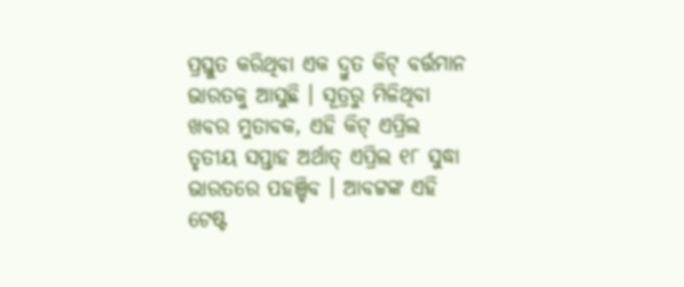ପ୍ରସ୍ତୁତ କରିଥିବା ଏକ ଦ୍ରୁତ କିଟ୍ ବର୍ତ୍ତମାନ ଭାରତକୁ ଆସୁଛି । ସୂତ୍ରରୁ ମିଳିଥିବା ଖବର ମୁତାବକ, ଏହି କିଟ୍ ଏପ୍ରିଲ ତୃତୀୟ ସପ୍ତାହ ଅର୍ଥାତ୍ ଏପ୍ରିଲ ୧୮ ସୁଦ୍ଧା ଭାରତରେ ପହଞ୍ଚିବ । ଆବଟ୍ଟଙ୍କ ଏହି ଟେଷ୍ଟ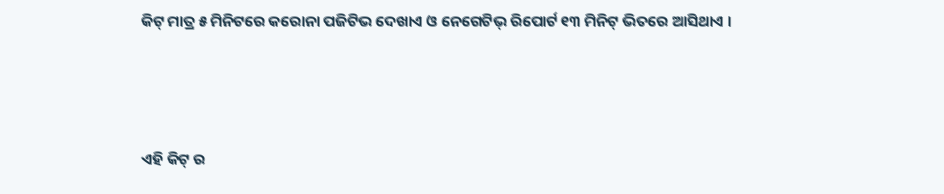କିଟ୍ ମାତ୍ର ୫ ମିନିଟରେ କରୋନା ପଜିଟିଭ ଦେଖାଏ ଓ ନେଗେଟିଭ୍ ରିପୋର୍ଟ ୧୩ ମିନିଟ୍ ଭିତରେ ଆସିଥାଏ ।



ଏହି କିଟ୍ ର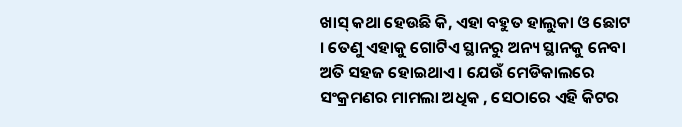ଖାସ୍ କଥା ହେଉଛି କି, ଏହା ବହୁତ ହାଲୁକା ଓ ଛୋଟ । ତେଣୁ ଏହାକୁ ଗୋଟିଏ ସ୍ଥାନରୁ ଅନ୍ୟ ସ୍ଥାନକୁ ନେବା ଅତି ସହଜ ହୋଇଥାଏ । ଯେଉଁ ମେଡିକାଲରେ ସଂକ୍ରମଣର ମାମଲା ଅଧିକ , ସେଠାରେ ଏହି କିଟର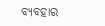ବ୍ୟବହାର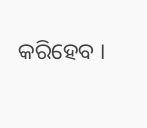କରିହେବ ।